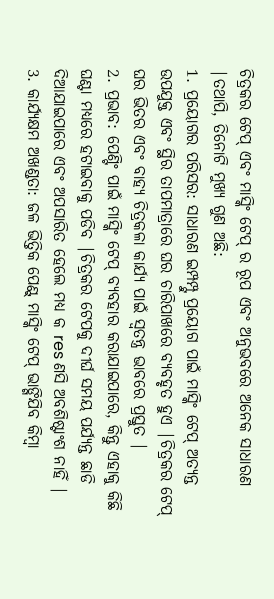ଚିତ୍ରକର ଟେପ୍ ଏବଂ ମାସ୍କିଂ ଟେପ୍ ର ରୂପ ଏବଂ ଅନୁଭବରେ ଅନେକ ସାଧାରଣ |ତଥାପି, ତିନୋଟି ମୁଖ୍ୟ ଗୁଣ ଅଛି:
1. ପ୍ରୟୋଗର ପରିସର: ସାଧାରଣ ଇମ୍ପମ୍ପ୍ଟୁ ପ୍ରୟୋଗ ପାଇଁ ମାସ୍କିଂ ଟେପ୍ ଅତ୍ୟନ୍ତ ଉପଯୁକ୍ତ ଏବଂ ସ୍ଥିର ତାପମାତ୍ରାରେ ଘର ଚାରିପାଖରେ ବ୍ୟବହୃତ ହୁଏ |ଚିତ୍ରକର ଟେପ୍ ଘର ଭିତର ଏବଂ ବାହ୍ୟ ଚିତ୍ରକଳା କାର୍ଯ୍ୟ ପାଇଁ ସ୍ୱତନ୍ତ୍ର ଭାବରେ ପ୍ରସ୍ତୁତ |
2. ପ୍ରଭାବ: ପେଣ୍ଟିଂ ପାଇଁ ମାସ୍କିଂ ଟେପ୍ ବ୍ୟବହାର କରାଯାଇପାରେ, କିନ୍ତୁ ଏହାକୁ କିଛି ଘଣ୍ଟା ମଧ୍ୟରେ ହଟାଇବାକୁ ପଡିବ |ଚିତ୍ରକର ଟେପକୁ ଦୀର୍ଘ ସମୟ ପର୍ଯ୍ୟନ୍ତ ଛାଡି ଦିଆଯାଇପାରେ ଏବଂ ଅପସାରିତ ହେଲେ ମଧ୍ୟ କ res ଣସି ଅବଶିଷ୍ଟାଂଶ ନାହିଁ |
3. କାର୍ଯ୍ୟକ୍ଷମ ଅଖଣ୍ଡତା: ଜଳ ଭିତ୍ତିକ ପେଣ୍ଟ୍ ମାସ୍କିଂ ଟେପ୍ ଭାଙ୍ଗିଯିବ କିମ୍ବା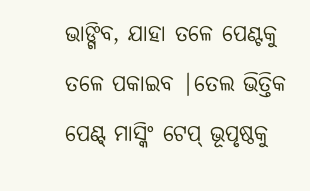ଭାଙ୍ଗିବ, ଯାହା ତଳେ ପେଣ୍ଟକୁ ତଳେ ପକାଇବ |ତେଲ ଭିତ୍ତିକ ପେଣ୍ଟ୍ ମାସ୍କିଂ ଟେପ୍ ଭୂପୃଷ୍ଠକୁ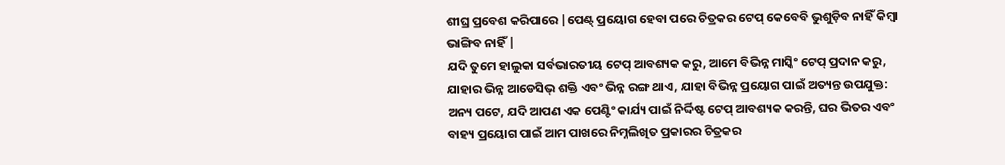ଶୀଘ୍ର ପ୍ରବେଶ କରିପାରେ |ପେଣ୍ଟ୍ ପ୍ରୟୋଗ ହେବା ପରେ ଚିତ୍ରକର ଟେପ୍ କେବେବି ଭୁଶୁଡ଼ିବ ନାହିଁ କିମ୍ବା ଭାଙ୍ଗିବ ନାହିଁ |
ଯଦି ତୁମେ ହାଲୁକା ସର୍ବଭାରତୀୟ ଟେପ୍ ଆବଶ୍ୟକ କରୁ, ଆମେ ବିଭିନ୍ନ ମାସ୍କିଂ ଟେପ୍ ପ୍ରଦାନ କରୁ, ଯାହାର ଭିନ୍ନ ଆଡେସିଭ୍ ଶକ୍ତି ଏବଂ ଭିନ୍ନ ରଙ୍ଗ ଥାଏ, ଯାହା ବିଭିନ୍ନ ପ୍ରୟୋଗ ପାଇଁ ଅତ୍ୟନ୍ତ ଉପଯୁକ୍ତ:
ଅନ୍ୟ ପଟେ, ଯଦି ଆପଣ ଏକ ପେଣ୍ଟିଂ କାର୍ଯ୍ୟ ପାଇଁ ନିର୍ଦ୍ଦିଷ୍ଟ ଟେପ୍ ଆବଶ୍ୟକ କରନ୍ତି, ଘର ଭିତର ଏବଂ ବାହ୍ୟ ପ୍ରୟୋଗ ପାଇଁ ଆମ ପାଖରେ ନିମ୍ନଲିଖିତ ପ୍ରକାରର ଚିତ୍ରକର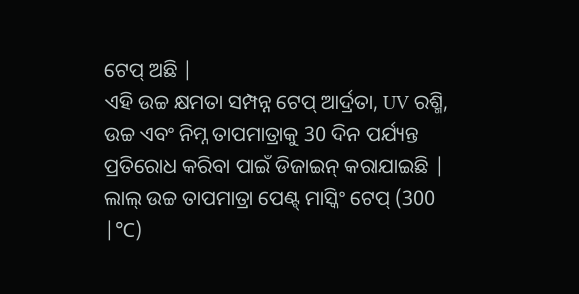ଟେପ୍ ଅଛି |
ଏହି ଉଚ୍ଚ କ୍ଷମତା ସମ୍ପନ୍ନ ଟେପ୍ ଆର୍ଦ୍ରତା, UV ରଶ୍ମି, ଉଚ୍ଚ ଏବଂ ନିମ୍ନ ତାପମାତ୍ରାକୁ 30 ଦିନ ପର୍ଯ୍ୟନ୍ତ ପ୍ରତିରୋଧ କରିବା ପାଇଁ ଡିଜାଇନ୍ କରାଯାଇଛି |
ଲାଲ୍ ଉଚ୍ଚ ତାପମାତ୍ରା ପେଣ୍ଟ୍ ମାସ୍କିଂ ଟେପ୍ (300 |℃)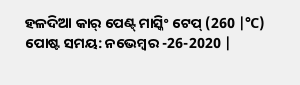ହଳଦିଆ କାର୍ ପେଣ୍ଟ୍ ମାସ୍କିଂ ଟେପ୍ (260 |℃)
ପୋଷ୍ଟ ସମୟ: ନଭେମ୍ବର -26-2020 |